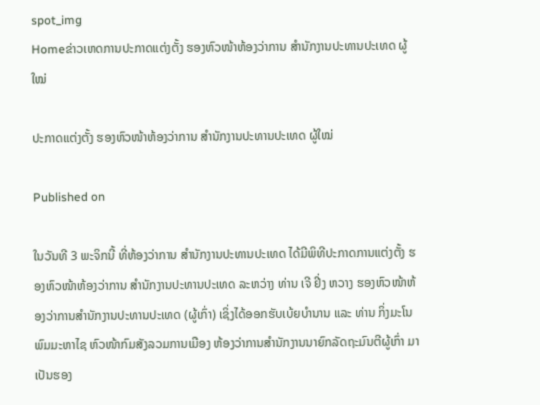spot_img
Homeຂ່າວເຫດການປະກາດແຕ່ງຕັ້ງ ຮອງຫົວໜ້າຫ້ອງວ່າການ ສໍານັກງານປະທານປະເທດ ຜູ້ໃໝ່

ປະກາດແຕ່ງຕັ້ງ ຮອງຫົວໜ້າຫ້ອງວ່າການ ສໍານັກງານປະທານປະເທດ ຜູ້ໃໝ່

Published on

ໃນວັນທີ 3 ພະຈິກນີ້ ທີ່ຫ້ອງວ່າການ ສຳນັກງານປະທານປະເທດ ໄດ້ມີພິທີປະກາດການແຕ່ງຕັ້ງ ຮອງຫົວໜ້າຫ້ອງວ່າການ ສໍານັກງານປະທານປະເທດ ລະຫວ່າງ ທ່ານ ເຈີ ຢີ່ງ ຫວາງ ຮອງຫົວໜ້າຫ້ອງວ່າການສໍານັກງານປະທານປະເທດ (ຜູ້ເກົ່າ) ເຊິ່ງໄດ້ອອກຮັບເບ້ຍບໍານານ ແລະ ທ່ານ ກິ່ງມະໂນ ພົມມະຫາໄຊ ຫົວໜ້າກົມສັງລວມການເມືອງ ຫ້ອງວ່າການສໍານັກງານນາຍົກລັດຖະມົນຕີຜູ້ເກົ່າ ມາເປັນຮອງ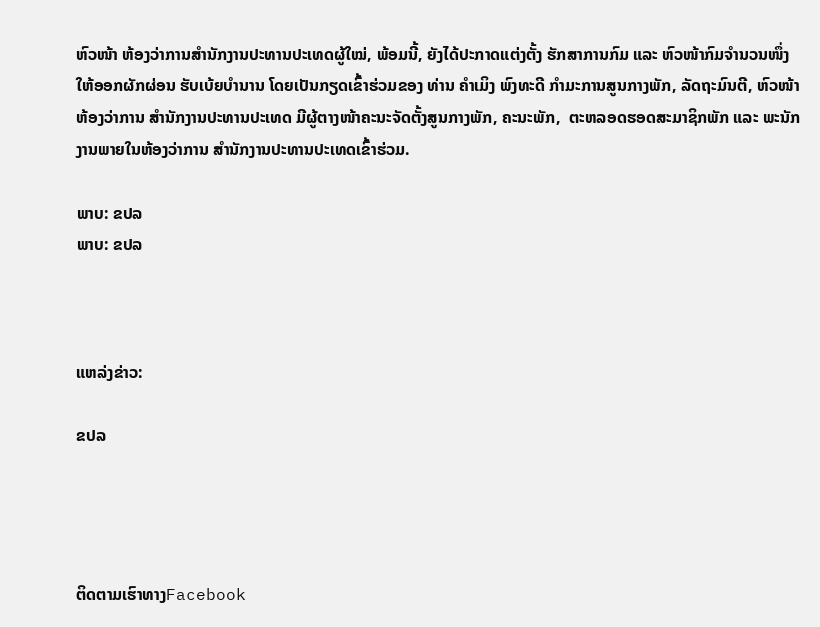ຫົວໜ້າ ຫ້ອງວ່າການສໍານັກງານປະທານປະເທດຜູ້ໃໝ່, ພ້ອມນີ້, ຍັງໄດ້ປະກາດແຕ່ງຕັ້ງ ຮັກສາການກົມ ແລະ ຫົວໜ້າກົມຈໍານວນໜຶ່ງ ໃຫ້ອອກຜັກຜ່ອນ ຮັບເບ້ຍບໍານານ ໂດຍເປັນກຽດເຂົ້າຮ່ວມຂອງ ທ່ານ ຄໍາເມິງ ພົງທະດີ ກໍາມະການສູນກາງພັກ, ລັດຖະມົນຕີ, ຫົວໜ້າຫ້ອງວ່າການ ສໍານັກງານປະທານປະເທດ ມີຜູ້ຕາງໜ້າຄະນະຈັດຕັ້ງສູນກາງພັກ, ຄະນະພັກ,  ຕະຫລອດຮອດສະມາຊິກພັກ ແລະ ພະນັກງານພາຍໃນຫ້ອງວ່າການ ສໍານັກງານປະທານປະເທດເຂົ້າຮ່ວມ.

ພາບ: ຂປລ
ພາບ: ຂປລ



ແຫລ່ງຂ່າວ:

ຂປລ




ຕິດຕາມເຮົາທາງFacebook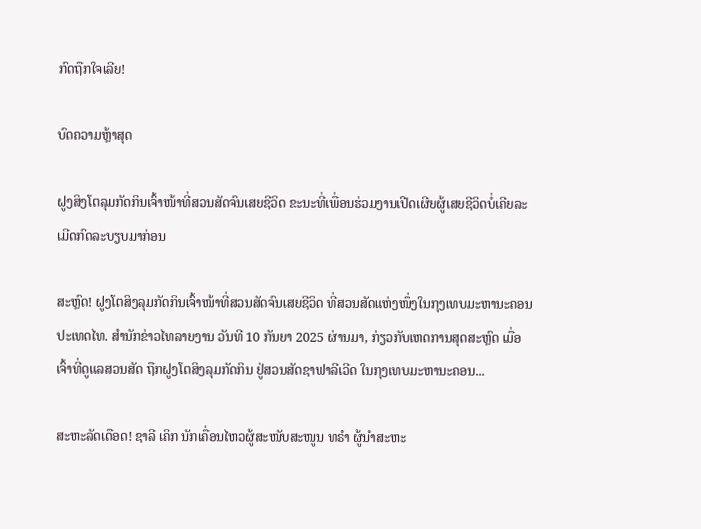ກົດຖືກໃຈເລີຍ!

ບົດຄວາມຫຼ້າສຸດ

ຝູງສິງໂຕລຸມກັດກິນເຈົ້າໜ້າທີ່ສວນສັດຈົນເສຍຊີວິດ ຂະນະທີ່ເພື່ອນຮ່ວມງານເປີດເຜີຍຜູ້ເສຍຊີວິດບໍ່ເຄີຍລະເມີດກົດລະບຽບມາກ່ອນ

ສະຫຼົດ! ຝູງໂຕສິງລຸມກັດກິນເຈົ້າໜ້າທີ່ສວນສັດຈົນເສຍຊີວິດ ທີ່ສວນສັດແຫ່ງໜຶ່ງໃນກຸງເທບມະຫານະຄອນ ປະເທດໄທ. ສຳນັກຂ່າວໄທລາຍງານ ວັນທີ 10 ກັນຍາ 2025 ຜ່ານມາ, ກ່ຽວກັບເຫດການສຸດສະຫຼົດ ເມື່ອເຈົ້າທີ່ດູແລສວນສັດ ຖືກຝູງໂຕສິງລຸມກັດກິນ ຢູ່ສວນສັດຊາຟາລີເວີດ ໃນກຸງເທບມະຫານະຄອນ...

ສະຫະລັດເດືອດ! ຊາລີ ເຄິກ ນັກເຄື່ອນໄຫວຜູ້ສະໜັບສະໜູນ ທຣຳ ຜູ້ນຳສະຫະ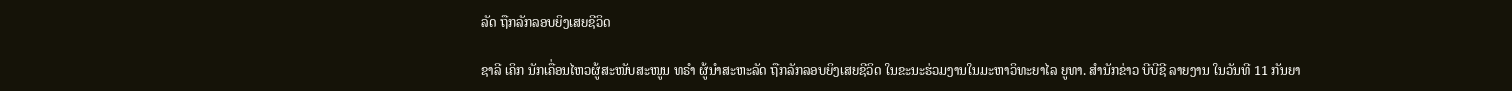ລັດ ຖືກລັກລອບຍິງເສຍຊີວິດ

ຊາລີ ເຄິກ ນັກເຄື່ອນໄຫວຜູ້ສະໜັບສະໜູນ ທຣຳ ຜູ້ນຳສະຫະລັດ ຖືກລັກລອບຍິງເສຍຊີວິດ ໃນຂະນະຮ່ວມງານໃນມະຫາວິທະຍາໄລ ຍູທາ. ສຳນັກຂ່າວ ບີບີຊີ ລາຍງານ ໃນວັນທີ 11 ກັນຍາ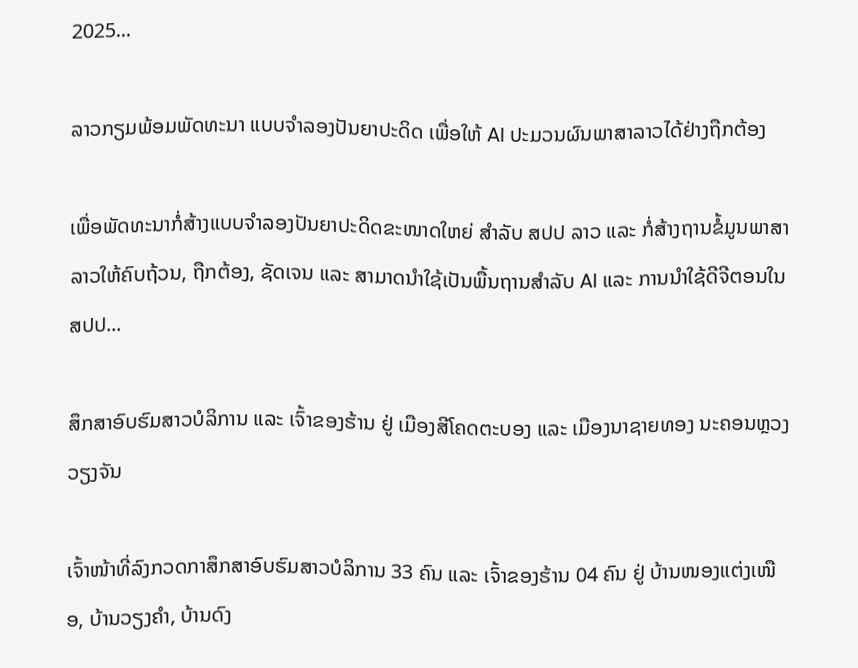2025...

ລາວກຽມພ້ອມພັດທະນາ ແບບຈຳລອງປັນຍາປະດິດ ເພື່ອໃຫ້ AI ປະມວນຜົນພາສາລາວໄດ້ຢ່າງຖືກຕ້ອງ

ເພື່ອພັດທະນາກໍ່ສ້າງແບບຈໍາລອງປັນຍາປະດິດຂະໜາດໃຫຍ່ ສໍາລັບ ສປປ ລາວ ແລະ ກໍ່ສ້າງຖານຂໍ້ມູນພາສາລາວໃຫ້ຄົບຖ້ວນ, ຖືກຕ້ອງ, ຊັດເຈນ ແລະ ສາມາດນໍາໃຊ້ເປັນພື້ນຖານສໍາລັບ AI ແລະ ການນໍາໃຊ້ດີຈີຕອນໃນ ສປປ...

ສຶກສາອົບຮົມສາວບໍລິການ ແລະ ເຈົ້າຂອງຮ້ານ ຢູ່ ເມືອງສີໂຄດຕະບອງ ແລະ ເມືອງນາຊາຍທອງ ນະຄອນຫຼວງວຽງຈັນ

ເຈົ້າໜ້າທີ່ລົງກວດກາສຶກສາອົບຮົມສາວບໍລິການ 33 ຄົນ ແລະ ເຈົ້າຂອງຮ້ານ 04 ຄົນ ຢູ່ ບ້ານໜອງແຕ່ງເໜືອ, ບ້ານວຽງຄຳ, ບ້ານດົງ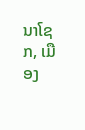ນາໂຊກ, ເມືອງ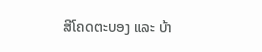ສີໂຄດຕະບອງ ແລະ ບ້າ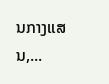ນກາງແສນ,...